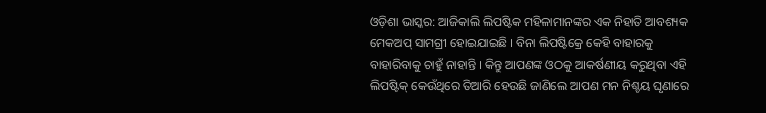ଓଡ଼ିଶା ଭାସ୍କର: ଆଜିକାଲି ଲିପଷ୍ଟିକ ମହିଳାମାନଙ୍କର ଏକ ନିହାତି ଆବଶ୍ୟକ ମେକଅପ୍ ସାମଗ୍ରୀ ହୋଇଯାଇଛି । ବିନା ଲିପଷ୍ଟିକ୍ରେ କେହି ବାହାରକୁ ବାହାରିବାକୁ ଚାହୁଁ ନାହାନ୍ତି । କିନ୍ତୁ ଆପଣଙ୍କ ଓଠକୁ ଆକର୍ଷଣୀୟ କରୁଥିବା ଏହି ଲିପଷ୍ଟିକ୍ କେଉଁଥିରେ ତିଆରି ହେଉଛି ଜାଣିଲେ ଆପଣ ମନ ନିଶ୍ଚୟ ଘୃଣାରେ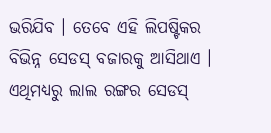ଭରିଯିବ । ତେବେ ଏହି ଲିପଷ୍ଟିକର ବିଭିନ୍ନ ସେଡସ୍ ବଜାରକୁ ଆସିଥାଏ । ଏଥିମଧ୍ୟରୁ ଲାଲ ରଙ୍ଗର ସେଡସ୍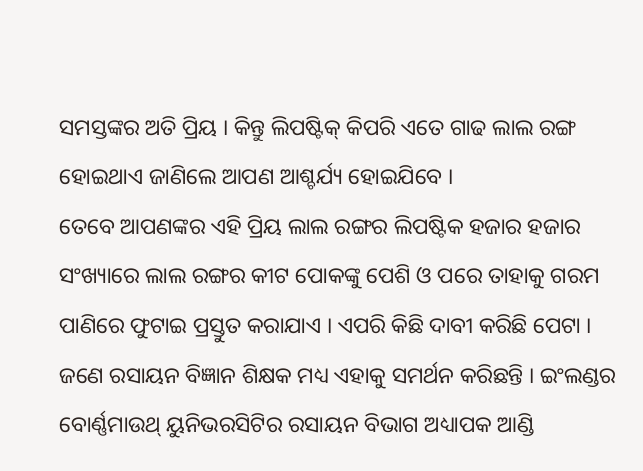ସମସ୍ତଙ୍କର ଅତି ପ୍ରିୟ । କିନ୍ତୁ ଲିପଷ୍ଟିକ୍ କିପରି ଏତେ ଗାଢ ଲାଲ ରଙ୍ଗ ହୋଇଥାଏ ଜାଣିଲେ ଆପଣ ଆଶ୍ଚର୍ଯ୍ୟ ହୋଇଯିବେ ।
ତେବେ ଆପଣଙ୍କର ଏହି ପ୍ରିୟ ଲାଲ ରଙ୍ଗର ଲିପଷ୍ଟିକ ହଜାର ହଜାର ସଂଖ୍ୟାରେ ଲାଲ ରଙ୍ଗର କୀଟ ପୋକଙ୍କୁ ପେଶି ଓ ପରେ ତାହାକୁ ଗରମ ପାଣିରେ ଫୁଟାଇ ପ୍ରସ୍ତୁତ କରାଯାଏ । ଏପରି କିଛି ଦାବୀ କରିଛି ପେଟା । ଜଣେ ରସାୟନ ବିଜ୍ଞାନ ଶିକ୍ଷକ ମଧ୍ୟ ଏହାକୁ ସମର୍ଥନ କରିଛନ୍ତି । ଇଂଲଣ୍ଡର ବୋର୍ଣ୍ଣମାଉଥ୍ ୟୁନିଭରସିଟିର ରସାୟନ ବିଭାଗ ଅଧ୍ୟାପକ ଆଣ୍ଡି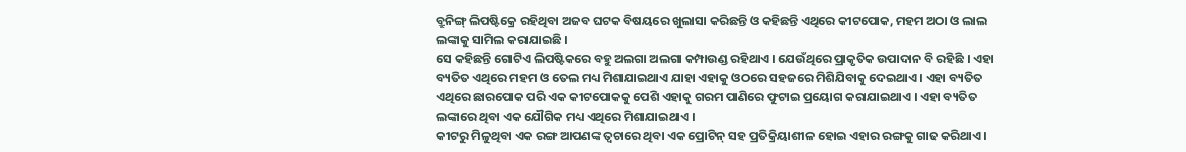ବ୍ରୁନିଙ୍ଗ୍ ଲିପଷ୍ଟିକ୍ରେ ରହିଥିବା ଅଜବ ଘଟକ ବିଷୟରେ ଖୁଲାସା କରିଛନ୍ତି ଓ କହିଛନ୍ତି ଏଥିରେ କୀଟପୋକ, ମହମ ଅଠା ଓ ଲାଲ ଲଙ୍କାକୁ ସାମିଲ କରାଯାଇଛି ।
ସେ କହିଛନ୍ତି ଗୋଟିଏ ଲିପଷ୍ଟିକରେ ବହୁ ଅଲଗା ଅଲଗା କମ୍ପାଉଣ୍ଡ ରହିଥାଏ । ଯେଉଁଥିରେ ପ୍ରାକୃତିକ ଉପାଦାନ ବି ରହିଛି । ଏହା ବ୍ୟତିତ ଏଥିରେ ମହମ ଓ ତେଲ ମଧ୍ୟ ମିଶାଯାଇଥାଏ ଯାହା ଏହାକୁ ଓଠରେ ସହଜରେ ମିଶିଯିବାକୁ ଦେଇଥାଏ । ଏହା ବ୍ୟତିତ ଏଥିରେ ଛାରପୋକ ପରି ଏକ କୀଟପୋକକୁ ପେଶି ଏହାକୁ ଗରମ ପାଣିରେ ଫୁଟାଇ ପ୍ରୟୋଗ କରାଯାଇଥାଏ । ଏହା ବ୍ୟତିତ ଲଙ୍କାରେ ଥିବା ଏକ ଯୌଗିକ ମଧ୍ୟ ଏଥିରେ ମିଶାଯାଇଥାଏ ।
କୀଟରୁ ମିଳୁଥିବା ଏକ ରଙ୍ଗ ଆପଣଙ୍କ ତ୍ୱଚାରେ ଥିବା ଏକ ପ୍ରୋଟିନ୍ ସହ ପ୍ରତିକ୍ରିୟାଶୀଳ ହୋଇ ଏହାର ରଙ୍ଗକୁ ଗାଢ କରିଥାଏ ।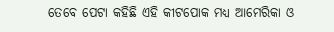ତେବେ ପେଟା କହିଛି ଏହି କୀଟପୋକ ମଧ୍ୟ ଆମେରିକା ଓ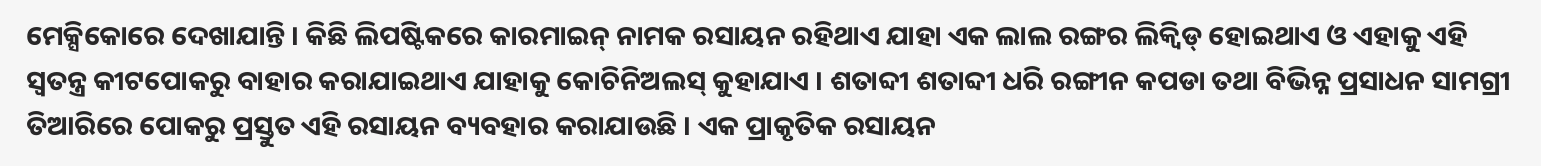ମେକ୍ସିକୋରେ ଦେଖାଯାନ୍ତି । କିଛି ଲିପଷ୍ଟିକରେ କାରମାଇନ୍ ନାମକ ରସାୟନ ରହିଥାଏ ଯାହା ଏକ ଲାଲ ରଙ୍ଗର ଲିକ୍ୱିଡ୍ ହୋଇଥାଏ ଓ ଏହାକୁ ଏହି ସ୍ୱତନ୍ତ୍ର କୀଟପୋକରୁ ବାହାର କରାଯାଇଥାଏ ଯାହାକୁ କୋଚିନିଅଲସ୍ କୁହାଯାଏ । ଶତାବ୍ଦୀ ଶତାବ୍ଦୀ ଧରି ରଙ୍ଗୀନ କପଡା ତଥା ବିଭିନ୍ନ ପ୍ରସାଧନ ସାମଗ୍ରୀ ତିଆରିରେ ପୋକରୁ ପ୍ରସ୍ତୁତ ଏହି ରସାୟନ ବ୍ୟବହାର କରାଯାଉଛି । ଏକ ପ୍ରାକୃତିକ ରସାୟନ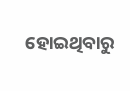ହୋଇଥିବାରୁ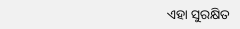ଏହା ସୁରକ୍ଷିତ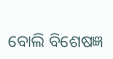ବୋଲି ବିଶେଷଜ୍ଞ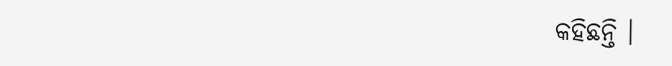କହିଛନ୍ତି ।